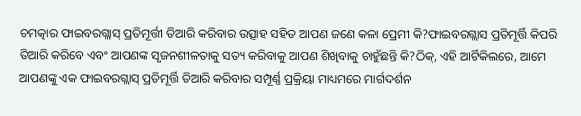ଚମତ୍କାର ଫାଇବରଗ୍ଲାସ୍ ପ୍ରତିମୂର୍ତ୍ତୀ ତିଆରି କରିବାର ଉତ୍ସାହ ସହିତ ଆପଣ ଜଣେ କଳା ପ୍ରେମୀ କି?ଫାଇବରଗ୍ଲାସ ପ୍ରତିମୂର୍ତ୍ତି କିପରି ତିଆରି କରିବେ ଏବଂ ଆପଣଙ୍କ ସୃଜନଶୀଳତାକୁ ସତ୍ୟ କରିବାକୁ ଆପଣ ଶିଖିବାକୁ ଚାହୁଁଛନ୍ତି କି?ଠିକ୍, ଏହି ଆର୍ଟିକିଲରେ, ଆମେ ଆପଣଙ୍କୁ ଏକ ଫାଇବରଗ୍ଲାସ୍ ପ୍ରତିମୂର୍ତ୍ତି ତିଆରି କରିବାର ସମ୍ପୂର୍ଣ୍ଣ ପ୍ରକ୍ରିୟା ମାଧ୍ୟମରେ ମାର୍ଗଦର୍ଶନ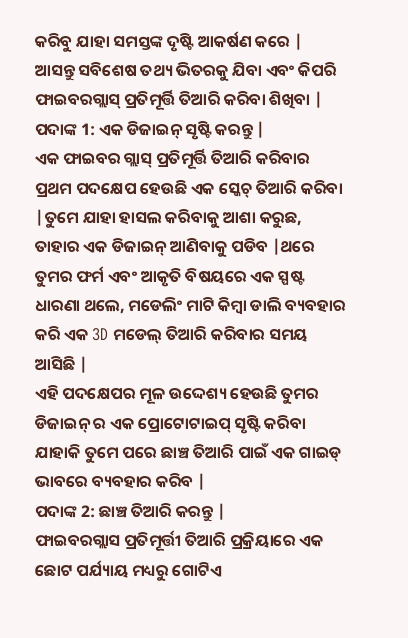କରିବୁ ଯାହା ସମସ୍ତଙ୍କ ଦୃଷ୍ଟି ଆକର୍ଷଣ କରେ |
ଆସନ୍ତୁ ସବିଶେଷ ତଥ୍ୟ ଭିତରକୁ ଯିବା ଏବଂ କିପରି ଫାଇବରଗ୍ଲାସ୍ ପ୍ରତିମୂର୍ତ୍ତି ତିଆରି କରିବା ଶିଖିବା |
ପଦାଙ୍କ 1: ଏକ ଡିଜାଇନ୍ ସୃଷ୍ଟି କରନ୍ତୁ |
ଏକ ଫାଇବର ଗ୍ଲାସ୍ ପ୍ରତିମୂର୍ତ୍ତି ତିଆରି କରିବାର ପ୍ରଥମ ପଦକ୍ଷେପ ହେଉଛି ଏକ ସ୍କେଚ୍ ତିଆରି କରିବା |ତୁମେ ଯାହା ହାସଲ କରିବାକୁ ଆଶା କରୁଛ, ତାହାର ଏକ ଡିଜାଇନ୍ ଆଣିବାକୁ ପଡିବ |ଥରେ ତୁମର ଫର୍ମ ଏବଂ ଆକୃତି ବିଷୟରେ ଏକ ସ୍ପଷ୍ଟ ଧାରଣା ଥଲେ, ମଡେଲିଂ ମାଟି କିମ୍ବା ଡାଲି ବ୍ୟବହାର କରି ଏକ 3D ମଡେଲ୍ ତିଆରି କରିବାର ସମୟ ଆସିଛି |
ଏହି ପଦକ୍ଷେପର ମୂଳ ଉଦ୍ଦେଶ୍ୟ ହେଉଛି ତୁମର ଡିଜାଇନ୍ ର ଏକ ପ୍ରୋଟୋଟାଇପ୍ ସୃଷ୍ଟି କରିବା ଯାହାକି ତୁମେ ପରେ ଛାଞ୍ଚ ତିଆରି ପାଇଁ ଏକ ଗାଇଡ୍ ଭାବରେ ବ୍ୟବହାର କରିବ |
ପଦାଙ୍କ 2: ଛାଞ୍ଚ ତିଆରି କରନ୍ତୁ |
ଫାଇବରଗ୍ଲାସ ପ୍ରତିମୂର୍ତ୍ତୀ ତିଆରି ପ୍ରକ୍ରିୟାରେ ଏକ ଛୋଟ ପର୍ଯ୍ୟାୟ ମଧ୍ୟରୁ ଗୋଟିଏ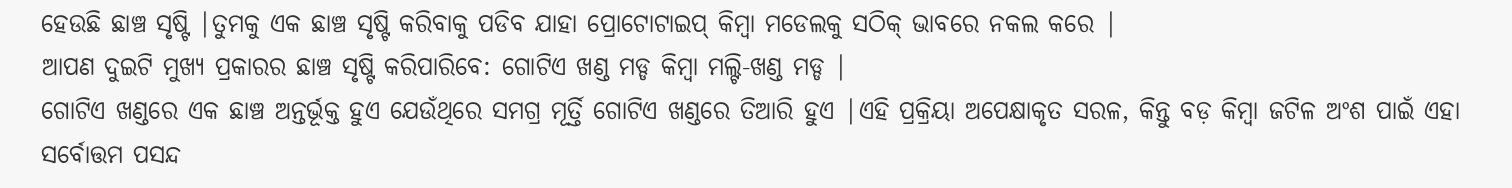ହେଉଛି ଛାଞ୍ଚ ସୃଷ୍ଟି |ତୁମକୁ ଏକ ଛାଞ୍ଚ ସୃଷ୍ଟି କରିବାକୁ ପଡିବ ଯାହା ପ୍ରୋଟୋଟାଇପ୍ କିମ୍ବା ମଡେଲକୁ ସଠିକ୍ ଭାବରେ ନକଲ କରେ |
ଆପଣ ଦୁଇଟି ମୁଖ୍ୟ ପ୍ରକାରର ଛାଞ୍ଚ ସୃଷ୍ଟି କରିପାରିବେ: ଗୋଟିଏ ଖଣ୍ଡ ମଡ୍ଡ କିମ୍ବା ମଲ୍ଟି-ଖଣ୍ଡ ମଡ୍ଡ |
ଗୋଟିଏ ଖଣ୍ଡରେ ଏକ ଛାଞ୍ଚ ଅନ୍ତର୍ଭୂକ୍ତ ହୁଏ ଯେଉଁଥିରେ ସମଗ୍ର ମୂର୍ତ୍ତି ଗୋଟିଏ ଖଣ୍ଡରେ ତିଆରି ହୁଏ |ଏହି ପ୍ରକ୍ରିୟା ଅପେକ୍ଷାକୃତ ସରଳ, କିନ୍ତୁ ବଡ଼ କିମ୍ବା ଜଟିଳ ଅଂଶ ପାଇଁ ଏହା ସର୍ବୋତ୍ତମ ପସନ୍ଦ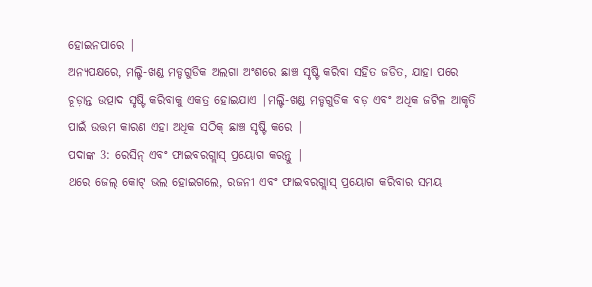ହୋଇନପାରେ |
ଅନ୍ୟପକ୍ଷରେ, ମଲ୍ଟି-ଖଣ୍ଡ ମଡ୍ଡଗୁଡିକ ଅଲଗା ଅଂଶରେ ଛାଞ୍ଚ ସୃଷ୍ଟି କରିବା ସହିତ ଜଡିତ, ଯାହା ପରେ ଚୂଡ଼ାନ୍ତ ଉତ୍ପାଦ ସୃଷ୍ଟି କରିବାକୁ ଏକତ୍ର ହୋଇଯାଏ |ମଲ୍ଟି-ଖଣ୍ଡ ମଡ୍ଡଗୁଡିକ ବଡ଼ ଏବଂ ଅଧିକ ଜଟିଳ ଆକୃତି ପାଇଁ ଉତ୍ତମ କାରଣ ଏହା ଅଧିକ ସଠିକ୍ ଛାଞ୍ଚ ସୃଷ୍ଟି କରେ |
ପଦାଙ୍କ 3: ରେସିନ୍ ଏବଂ ଫାଇବରଗ୍ଲାସ୍ ପ୍ରୟୋଗ କରନ୍ତୁ |
ଥରେ ଜେଲ୍ କୋଟ୍ ଭଲ ହୋଇଗଲେ, ରଜନୀ ଏବଂ ଫାଇବରଗ୍ଲାସ୍ ପ୍ରୟୋଗ କରିବାର ସମୟ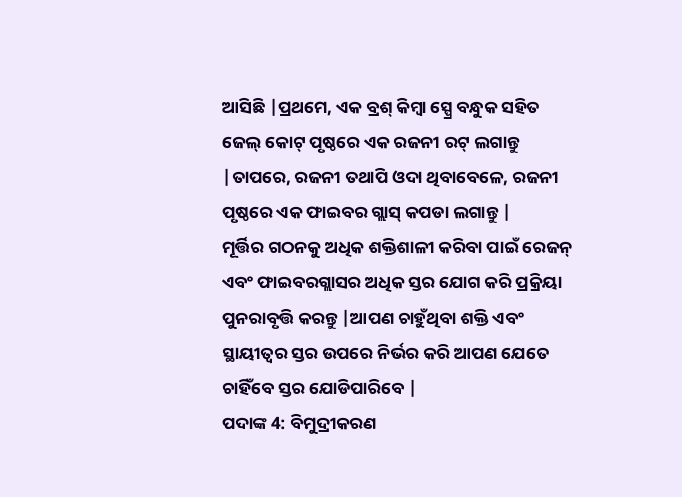ଆସିଛି |ପ୍ରଥମେ, ଏକ ବ୍ରଶ୍ କିମ୍ବା ସ୍ପ୍ରେ ବନ୍ଧୁକ ସହିତ ଜେଲ୍ କୋଟ୍ ପୃଷ୍ଠରେ ଏକ ରଜନୀ ରଟ୍ ଲଗାନ୍ତୁ |ତାପରେ, ରଜନୀ ତଥାପି ଓଦା ଥିବାବେଳେ, ରଜନୀ ପୃଷ୍ଠରେ ଏକ ଫାଇବର ଗ୍ଲାସ୍ କପଡା ଲଗାନ୍ତୁ |
ମୂର୍ତ୍ତିର ଗଠନକୁ ଅଧିକ ଶକ୍ତିଶାଳୀ କରିବା ପାଇଁ ରେଜନ୍ ଏବଂ ଫାଇବରଗ୍ଲାସର ଅଧିକ ସ୍ତର ଯୋଗ କରି ପ୍ରକ୍ରିୟା ପୁନରାବୃତ୍ତି କରନ୍ତୁ |ଆପଣ ଚାହୁଁଥିବା ଶକ୍ତି ଏବଂ ସ୍ଥାୟୀତ୍ୱର ସ୍ତର ଉପରେ ନିର୍ଭର କରି ଆପଣ ଯେତେ ଚାହିଁବେ ସ୍ତର ଯୋଡିପାରିବେ |
ପଦାଙ୍କ 4: ବିମୁଦ୍ରୀକରଣ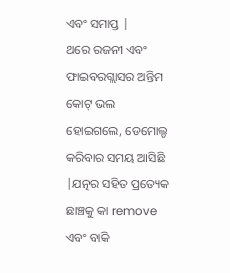ଏବଂ ସମାପ୍ତ |
ଥରେ ରଜନୀ ଏବଂ ଫାଇବରଗ୍ଲାସର ଅନ୍ତିମ କୋଟ୍ ଭଲ ହୋଇଗଲେ, ଡେମୋଲ୍ଡ କରିବାର ସମୟ ଆସିଛି |ଯତ୍ନର ସହିତ ପ୍ରତ୍ୟେକ ଛାଞ୍ଚକୁ କା remove ଏବଂ ବାକି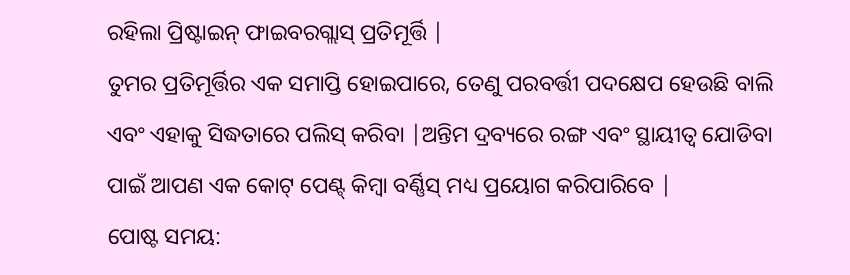ରହିଲା ପ୍ରିଷ୍ଟାଇନ୍ ଫାଇବରଗ୍ଲାସ୍ ପ୍ରତିମୂର୍ତ୍ତି |
ତୁମର ପ୍ରତିମୂର୍ତ୍ତିର ଏକ ସମାପ୍ତି ହୋଇପାରେ, ତେଣୁ ପରବର୍ତ୍ତୀ ପଦକ୍ଷେପ ହେଉଛି ବାଲି ଏବଂ ଏହାକୁ ସିଦ୍ଧତାରେ ପଲିସ୍ କରିବା |ଅନ୍ତିମ ଦ୍ରବ୍ୟରେ ରଙ୍ଗ ଏବଂ ସ୍ଥାୟୀତ୍ୱ ଯୋଡିବା ପାଇଁ ଆପଣ ଏକ କୋଟ୍ ପେଣ୍ଟ୍ କିମ୍ବା ବର୍ଣ୍ଣିସ୍ ମଧ୍ୟ ପ୍ରୟୋଗ କରିପାରିବେ |
ପୋଷ୍ଟ ସମୟ: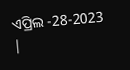ଏପ୍ରିଲ -28-2023 |